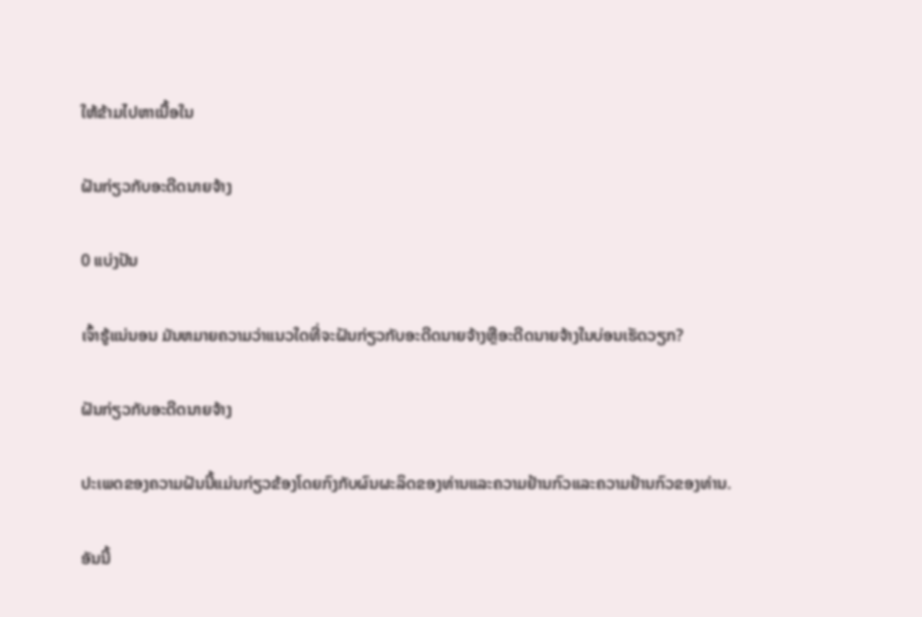ໃຫ້ຂ້າມໄປຫາເນື້ອໃນ

ຝັນກ່ຽວກັບອະດີດນາຍຈ້າງ

0 ແບ່ງປັນ

ເຈົ້າຮູ້ແນ່ນອນ ມັນຫມາຍຄວາມວ່າແນວໃດທີ່ຈະຝັນກ່ຽວກັບອະດີດນາຍຈ້າງຫຼືອະດີດນາຍຈ້າງໃນບ່ອນເຮັດວຽກ?

ຝັນກ່ຽວກັບອະດີດນາຍຈ້າງ

ປະເພດຂອງຄວາມຝັນນີ້ແມ່ນກ່ຽວຂ້ອງໂດຍກົງກັບຜົນຜະລິດຂອງທ່ານແລະຄວາມຢ້ານກົວແລະຄວາມຢ້ານກົວຂອງທ່ານ.

ອັນນີ້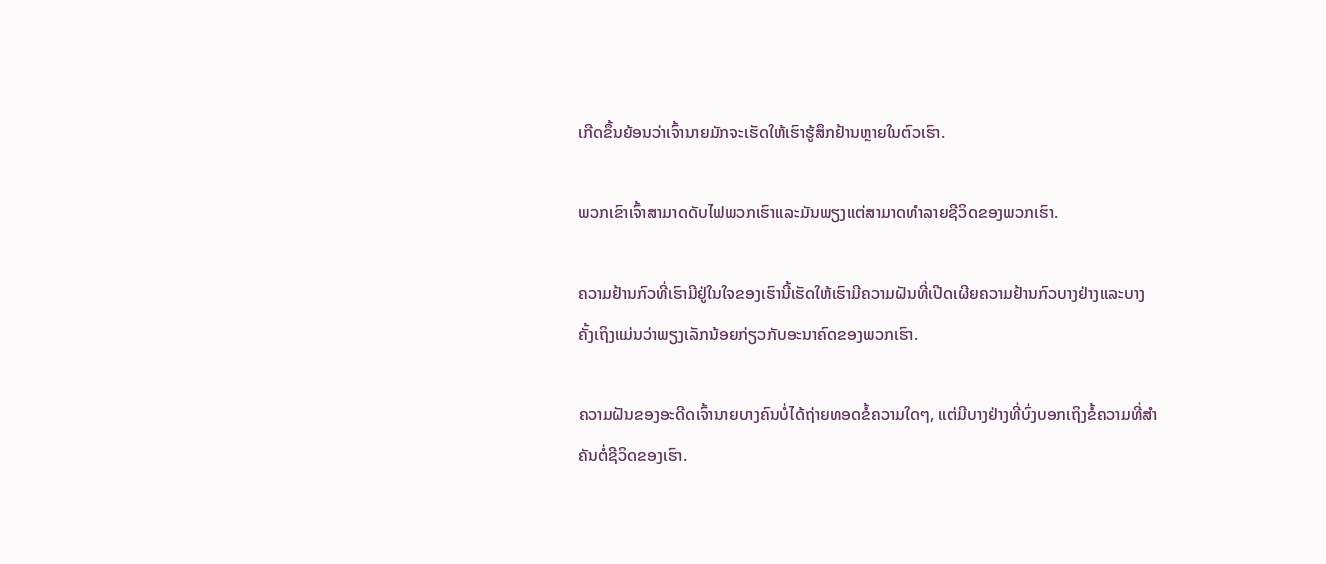ເກີດຂຶ້ນຍ້ອນວ່າເຈົ້ານາຍມັກຈະເຮັດໃຫ້ເຮົາຮູ້ສຶກຢ້ານຫຼາຍໃນຕົວເຮົາ.

ພວກເຂົາເຈົ້າສາມາດດັບໄຟພວກເຮົາແລະມັນພຽງແຕ່ສາມາດທໍາລາຍຊີວິດຂອງພວກເຮົາ.

ຄວາມຢ້ານກົວທີ່ເຮົາມີຢູ່ໃນໃຈຂອງເຮົານີ້ເຮັດໃຫ້ເຮົາມີຄວາມຝັນທີ່ເປີດເຜີຍຄວາມຢ້ານກົວບາງຢ່າງແລະບາງຄັ້ງເຖິງແມ່ນວ່າພຽງເລັກນ້ອຍກ່ຽວກັບອະນາຄົດຂອງພວກເຮົາ.

ຄວາມຝັນຂອງອະດີດເຈົ້ານາຍບາງຄົນບໍ່ໄດ້ຖ່າຍທອດຂໍ້ຄວາມໃດໆ, ແຕ່ມີບາງຢ່າງທີ່ບົ່ງບອກເຖິງຂໍ້ຄວາມທີ່ສຳຄັນຕໍ່ຊີວິດຂອງເຮົາ.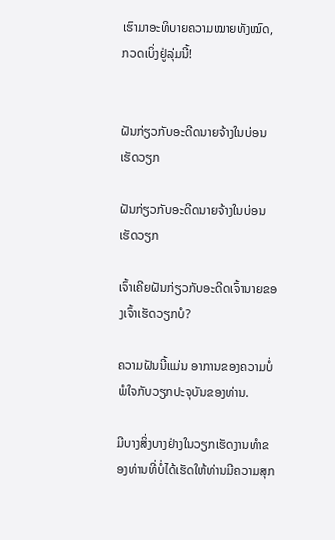ເຮົາມາອະທິບາຍຄວາມໝາຍທັງໝົດ, ກວດເບິ່ງຢູ່ລຸ່ມນີ້!


ຝັນກ່ຽວກັບອະດີດນາຍຈ້າງໃນບ່ອນເຮັດວຽກ

ຝັນກ່ຽວກັບອະດີດນາຍຈ້າງໃນບ່ອນເຮັດວຽກ

ເຈົ້າເຄີຍຝັນກ່ຽວກັບອະດີດເຈົ້ານາຍຂອງເຈົ້າເຮັດວຽກບໍ?

ຄວາມຝັນນີ້ແມ່ນ ອາການຂອງຄວາມບໍ່ພໍໃຈກັບວຽກປະຈຸບັນຂອງທ່ານ.

ມີບາງສິ່ງບາງຢ່າງໃນວຽກເຮັດງານທໍາຂອງທ່ານທີ່ບໍ່ໄດ້ເຮັດໃຫ້ທ່ານມີຄວາມສຸກ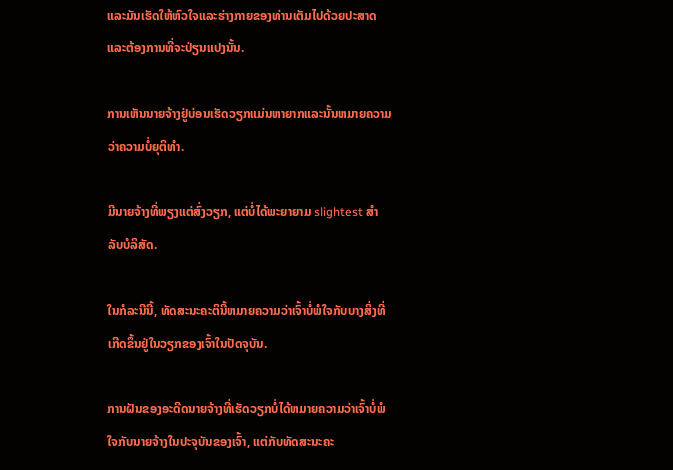ແລະມັນເຮັດໃຫ້ຫົວໃຈແລະຮ່າງກາຍຂອງທ່ານເຕັມໄປດ້ວຍປະສາດແລະຕ້ອງການທີ່ຈະປ່ຽນແປງນັ້ນ.

ການເຫັນນາຍຈ້າງຢູ່ບ່ອນເຮັດວຽກແມ່ນຫາຍາກແລະນັ້ນຫມາຍຄວາມວ່າຄວາມບໍ່ຍຸຕິທໍາ.

ມີນາຍຈ້າງທີ່ພຽງແຕ່ສົ່ງວຽກ, ແຕ່ບໍ່ໄດ້ພະຍາຍາມ slightest ສໍາລັບບໍລິສັດ.

ໃນກໍລະນີນີ້, ທັດສະນະຄະຕິນີ້ຫມາຍຄວາມວ່າເຈົ້າບໍ່ພໍໃຈກັບບາງສິ່ງທີ່ເກີດຂຶ້ນຢູ່ໃນວຽກຂອງເຈົ້າໃນປັດຈຸບັນ.

ການຝັນຂອງອະດີດນາຍຈ້າງທີ່ເຮັດວຽກບໍ່ໄດ້ຫມາຍຄວາມວ່າເຈົ້າບໍ່ພໍໃຈກັບນາຍຈ້າງໃນປະຈຸບັນຂອງເຈົ້າ, ແຕ່ກັບທັດສະນະຄະ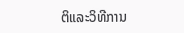ຕິແລະວິທີການ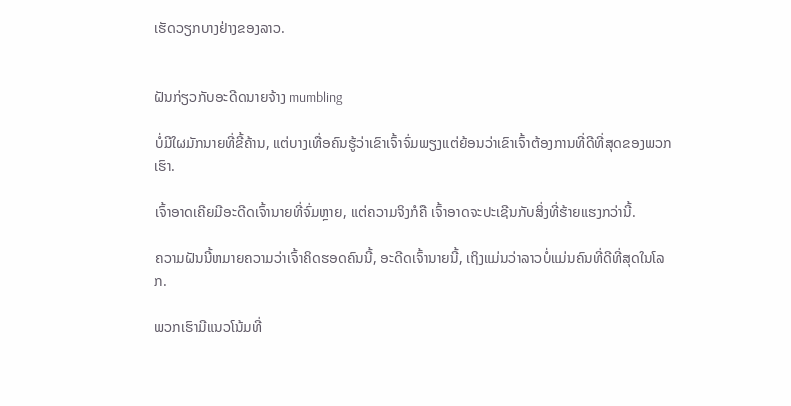ເຮັດວຽກບາງຢ່າງຂອງລາວ.


ຝັນກ່ຽວກັບອະດີດນາຍຈ້າງ mumbling

ບໍ່ມີໃຜມັກນາຍທີ່ຂີ້ຄ້ານ, ແຕ່ບາງເທື່ອຄົນຮູ້ວ່າເຂົາເຈົ້າຈົ່ມພຽງແຕ່ຍ້ອນວ່າເຂົາເຈົ້າຕ້ອງການທີ່ດີທີ່ສຸດຂອງພວກເຮົາ.

ເຈົ້າອາດເຄີຍມີອະດີດເຈົ້ານາຍທີ່ຈົ່ມຫຼາຍ, ແຕ່ຄວາມຈິງກໍຄື ເຈົ້າອາດຈະປະເຊີນກັບສິ່ງທີ່ຮ້າຍແຮງກວ່ານີ້.

ຄວາມຝັນນີ້ຫມາຍຄວາມວ່າເຈົ້າຄິດຮອດຄົນນີ້, ອະດີດເຈົ້ານາຍນີ້, ເຖິງແມ່ນວ່າລາວບໍ່ແມ່ນຄົນທີ່ດີທີ່ສຸດໃນໂລກ.

ພວກເຮົາມີແນວໂນ້ມທີ່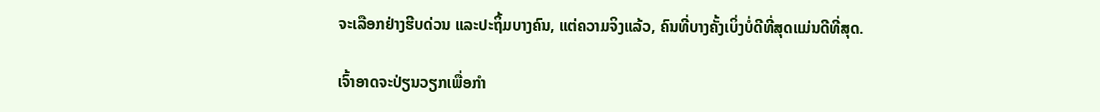ຈະເລືອກຢ່າງຮີບດ່ວນ ແລະປະຖິ້ມບາງຄົນ, ແຕ່ຄວາມຈິງແລ້ວ, ຄົນທີ່ບາງຄັ້ງເບິ່ງບໍ່ດີທີ່ສຸດແມ່ນດີທີ່ສຸດ.

ເຈົ້າອາດຈະປ່ຽນວຽກເພື່ອກຳ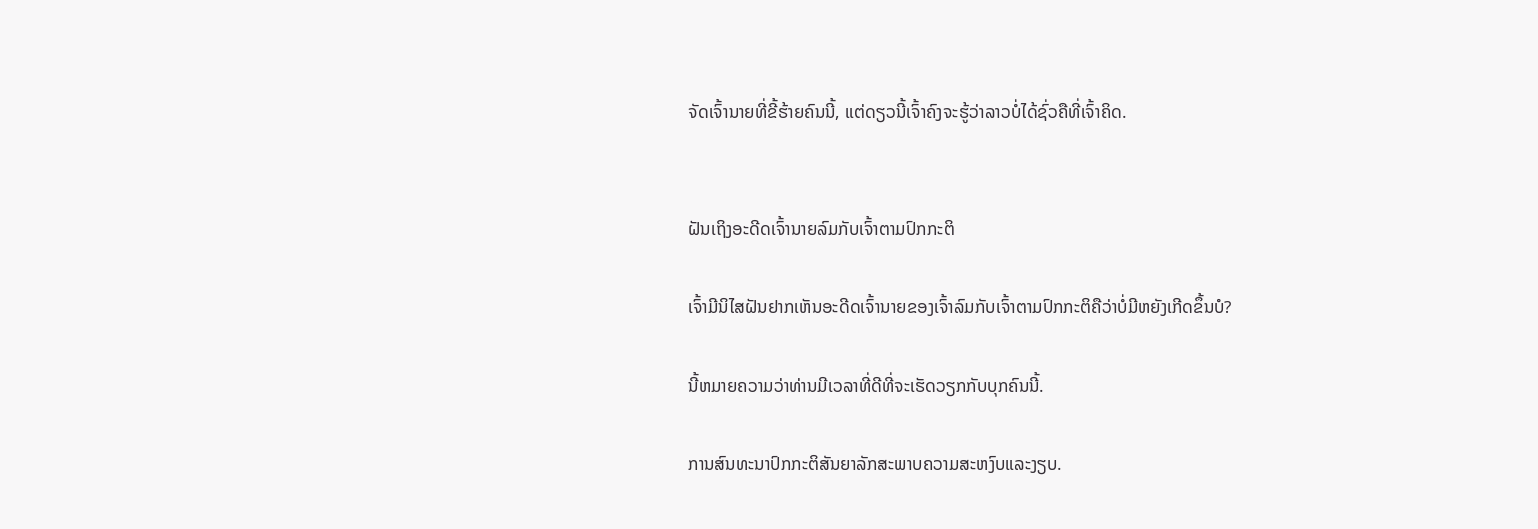ຈັດເຈົ້ານາຍທີ່ຂີ້ຮ້າຍຄົນນີ້, ແຕ່ດຽວນີ້ເຈົ້າຄົງຈະຮູ້ວ່າລາວບໍ່ໄດ້ຊົ່ວຄືທີ່ເຈົ້າຄິດ.


ຝັນເຖິງອະດີດເຈົ້ານາຍລົມກັບເຈົ້າຕາມປົກກະຕິ

ເຈົ້າມີນິໄສຝັນຢາກເຫັນອະດີດເຈົ້ານາຍຂອງເຈົ້າລົມກັບເຈົ້າຕາມປົກກະຕິຄືວ່າບໍ່ມີຫຍັງເກີດຂຶ້ນບໍ?

ນີ້ຫມາຍຄວາມວ່າທ່ານມີເວລາທີ່ດີທີ່ຈະເຮັດວຽກກັບບຸກຄົນນີ້.

ການສົນທະນາປົກກະຕິສັນຍາລັກສະພາບຄວາມສະຫງົບແລະງຽບ.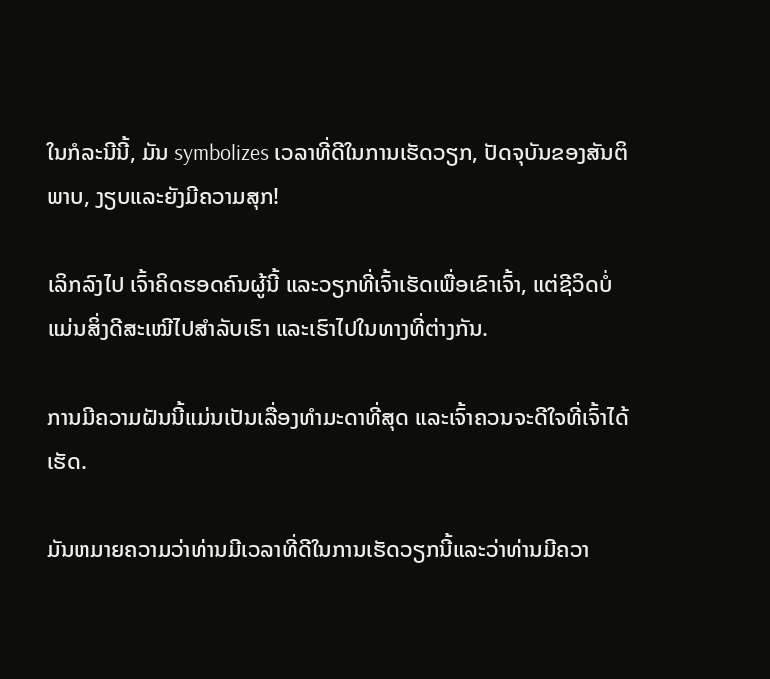ໃນກໍລະນີນີ້, ມັນ symbolizes ເວລາທີ່ດີໃນການເຮັດວຽກ, ປັດຈຸບັນຂອງສັນຕິພາບ, ງຽບແລະຍັງມີຄວາມສຸກ!

ເລິກລົງໄປ ເຈົ້າຄິດຮອດຄົນຜູ້ນີ້ ແລະວຽກທີ່ເຈົ້າເຮັດເພື່ອເຂົາເຈົ້າ, ແຕ່ຊີວິດບໍ່ແມ່ນສິ່ງດີສະເໝີໄປສຳລັບເຮົາ ແລະເຮົາໄປໃນທາງທີ່ຕ່າງກັນ.

ການມີຄວາມຝັນນີ້ແມ່ນເປັນເລື່ອງທຳມະດາທີ່ສຸດ ແລະເຈົ້າຄວນຈະດີໃຈທີ່ເຈົ້າໄດ້ເຮັດ.

ມັນຫມາຍຄວາມວ່າທ່ານມີເວລາທີ່ດີໃນການເຮັດວຽກນີ້ແລະວ່າທ່ານມີຄວາ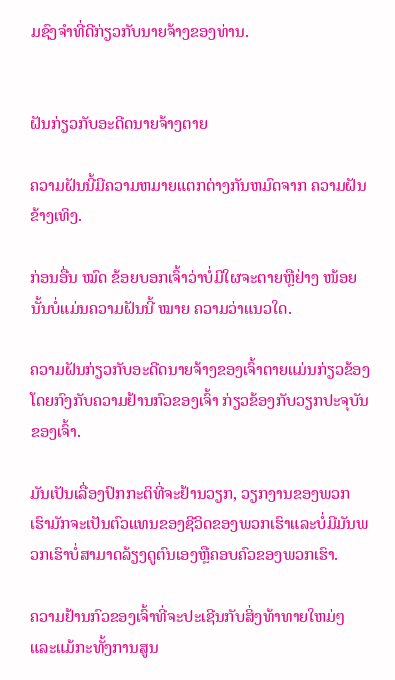ມຊົງຈໍາທີ່ດີກ່ຽວກັບນາຍຈ້າງຂອງທ່ານ.


ຝັນກ່ຽວກັບອະດີດນາຍຈ້າງຕາຍ

ຄວາມຝັນນີ້ມີຄວາມຫມາຍແຕກຕ່າງກັນຫມົດຈາກ ຄວາມຝັນ ຂ້າງເທິງ.

ກ່ອນອື່ນ ໝົດ ຂ້ອຍບອກເຈົ້າວ່າບໍ່ມີໃຜຈະຕາຍຫຼືຢ່າງ ໜ້ອຍ ນັ້ນບໍ່ແມ່ນຄວາມຝັນນີ້ ໝາຍ ຄວາມວ່າແນວໃດ.

ຄວາມຝັນກ່ຽວກັບອະດີດນາຍຈ້າງຂອງເຈົ້າຕາຍແມ່ນກ່ຽວຂ້ອງໂດຍກົງກັບຄວາມຢ້ານກົວຂອງເຈົ້າ ກ່ຽວຂ້ອງກັບວຽກປະຈຸບັນຂອງເຈົ້າ.

ມັນເປັນເລື່ອງປົກກະຕິທີ່ຈະຢ້ານວຽກ, ວຽກງານຂອງພວກເຮົາມັກຈະເປັນຕົວແທນຂອງຊີວິດຂອງພວກເຮົາແລະບໍ່ມີມັນພວກເຮົາບໍ່ສາມາດລ້ຽງດູຕົນເອງຫຼືຄອບຄົວຂອງພວກເຮົາ.

ຄວາມຢ້ານກົວຂອງເຈົ້າທີ່ຈະປະເຊີນກັບສິ່ງທ້າທາຍໃຫມ່ໆແລະແມ້ກະທັ້ງການສູນ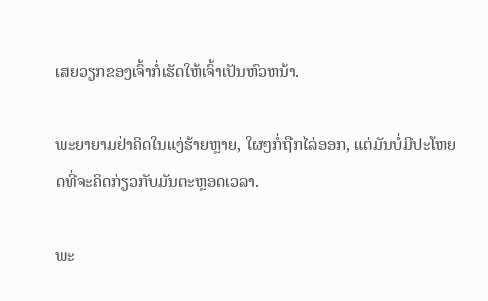ເສຍວຽກຂອງເຈົ້າກໍ່ເຮັດໃຫ້ເຈົ້າເປັນຫົວຫນ້າ.

ພະຍາຍາມຢ່າຄິດໃນແງ່ຮ້າຍຫຼາຍ, ໃຜໆກໍ່ຖືກໄລ່ອອກ, ແຕ່ມັນບໍ່ມີປະໂຫຍດທີ່ຈະຄິດກ່ຽວກັບມັນຕະຫຼອດເວລາ.

ພະ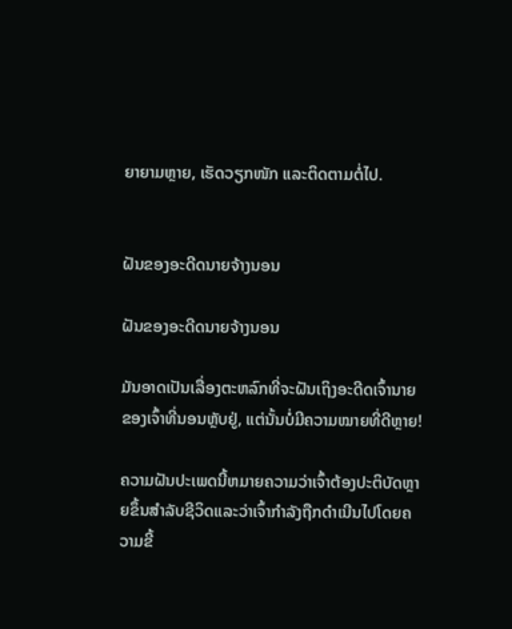ຍາຍາມຫຼາຍ, ເຮັດວຽກໜັກ ແລະຕິດຕາມຕໍ່ໄປ.


ຝັນຂອງອະດີດນາຍຈ້າງນອນ

ຝັນຂອງອະດີດນາຍຈ້າງນອນ

ມັນອາດເປັນເລື່ອງຕະຫລົກທີ່ຈະຝັນເຖິງອະດີດເຈົ້ານາຍຂອງເຈົ້າທີ່ນອນຫຼັບຢູ່, ແຕ່ນັ້ນບໍ່ມີຄວາມໝາຍທີ່ດີຫຼາຍ!

ຄວາມຝັນປະເພດນີ້ຫມາຍຄວາມວ່າເຈົ້າຕ້ອງປະຕິບັດຫຼາຍຂຶ້ນສໍາລັບຊີວິດແລະວ່າເຈົ້າກໍາລັງຖືກດໍາເນີນໄປໂດຍຄວາມຂີ້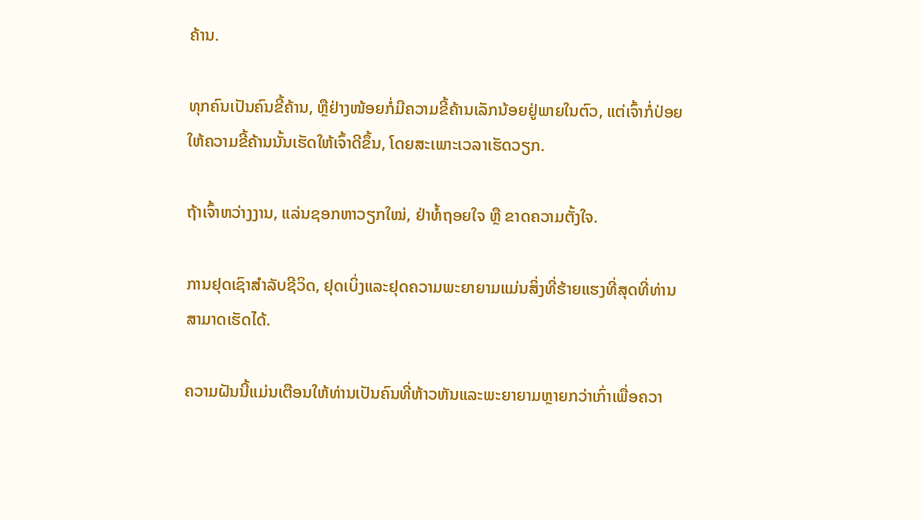ຄ້ານ.

ທຸກຄົນເປັນຄົນຂີ້ຄ້ານ, ຫຼືຢ່າງໜ້ອຍກໍ່ມີຄວາມຂີ້ຄ້ານເລັກນ້ອຍຢູ່ພາຍໃນຕົວ, ແຕ່ເຈົ້າກໍ່ປ່ອຍໃຫ້ຄວາມຂີ້ຄ້ານນັ້ນເຮັດໃຫ້ເຈົ້າດີຂຶ້ນ, ໂດຍສະເພາະເວລາເຮັດວຽກ.

ຖ້າເຈົ້າຫວ່າງງານ, ແລ່ນຊອກຫາວຽກໃໝ່, ຢ່າທໍ້ຖອຍໃຈ ຫຼື ຂາດຄວາມຕັ້ງໃຈ.

ການຢຸດເຊົາສໍາລັບຊີວິດ, ຢຸດເບິ່ງແລະຢຸດຄວາມພະຍາຍາມແມ່ນສິ່ງທີ່ຮ້າຍແຮງທີ່ສຸດທີ່ທ່ານສາມາດເຮັດໄດ້.

ຄວາມຝັນນີ້ແມ່ນເຕືອນໃຫ້ທ່ານເປັນຄົນທີ່ຫ້າວຫັນແລະພະຍາຍາມຫຼາຍກວ່າເກົ່າເພື່ອຄວາ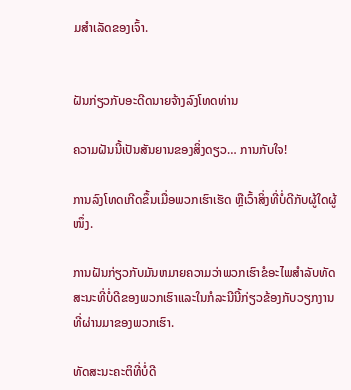ມສໍາເລັດຂອງເຈົ້າ.


ຝັນກ່ຽວກັບອະດີດນາຍຈ້າງລົງໂທດທ່ານ

ຄວາມຝັນນີ້ເປັນສັນຍານຂອງສິ່ງດຽວ… ການກັບໃຈ!

ການລົງໂທດເກີດຂຶ້ນເມື່ອພວກເຮົາເຮັດ ຫຼືເວົ້າສິ່ງທີ່ບໍ່ດີກັບຜູ້ໃດຜູ້ໜຶ່ງ.

ການຝັນກ່ຽວກັບມັນຫມາຍຄວາມວ່າພວກເຮົາຂໍອະໄພສໍາລັບທັດສະນະທີ່ບໍ່ດີຂອງພວກເຮົາແລະໃນກໍລະນີນີ້ກ່ຽວຂ້ອງກັບວຽກງານທີ່ຜ່ານມາຂອງພວກເຮົາ.

ທັດສະນະຄະຕິທີ່ບໍ່ດີ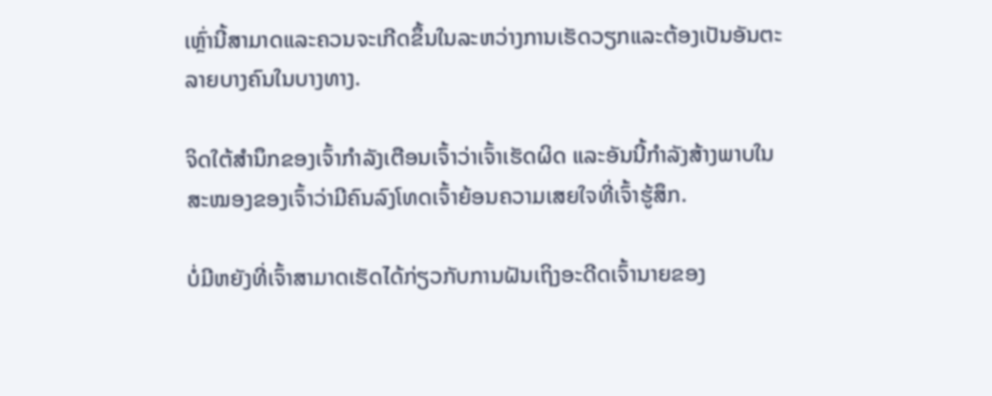ເຫຼົ່ານີ້ສາມາດແລະຄວນຈະເກີດຂຶ້ນໃນລະຫວ່າງການເຮັດວຽກແລະຕ້ອງເປັນອັນຕະລາຍບາງຄົນໃນບາງທາງ.

ຈິດໃຕ້ສຳນຶກຂອງເຈົ້າກຳລັງເຕືອນເຈົ້າວ່າເຈົ້າເຮັດຜິດ ແລະອັນນີ້ກຳລັງສ້າງພາບໃນສະໝອງຂອງເຈົ້າວ່າມີຄົນລົງໂທດເຈົ້າຍ້ອນຄວາມເສຍໃຈທີ່ເຈົ້າຮູ້ສຶກ.

ບໍ່ມີຫຍັງທີ່ເຈົ້າສາມາດເຮັດໄດ້ກ່ຽວກັບການຝັນເຖິງອະດີດເຈົ້ານາຍຂອງ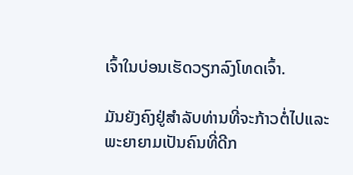ເຈົ້າໃນບ່ອນເຮັດວຽກລົງໂທດເຈົ້າ.

ມັນຍັງຄົງຢູ່ສໍາລັບທ່ານທີ່ຈະກ້າວຕໍ່ໄປແລະພະຍາຍາມເປັນຄົນທີ່ດີກ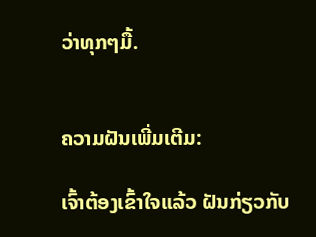ວ່າທຸກໆມື້.


ຄວາມຝັນເພີ່ມເຕີມ:

ເຈົ້າຕ້ອງເຂົ້າໃຈແລ້ວ ຝັນກ່ຽວກັບ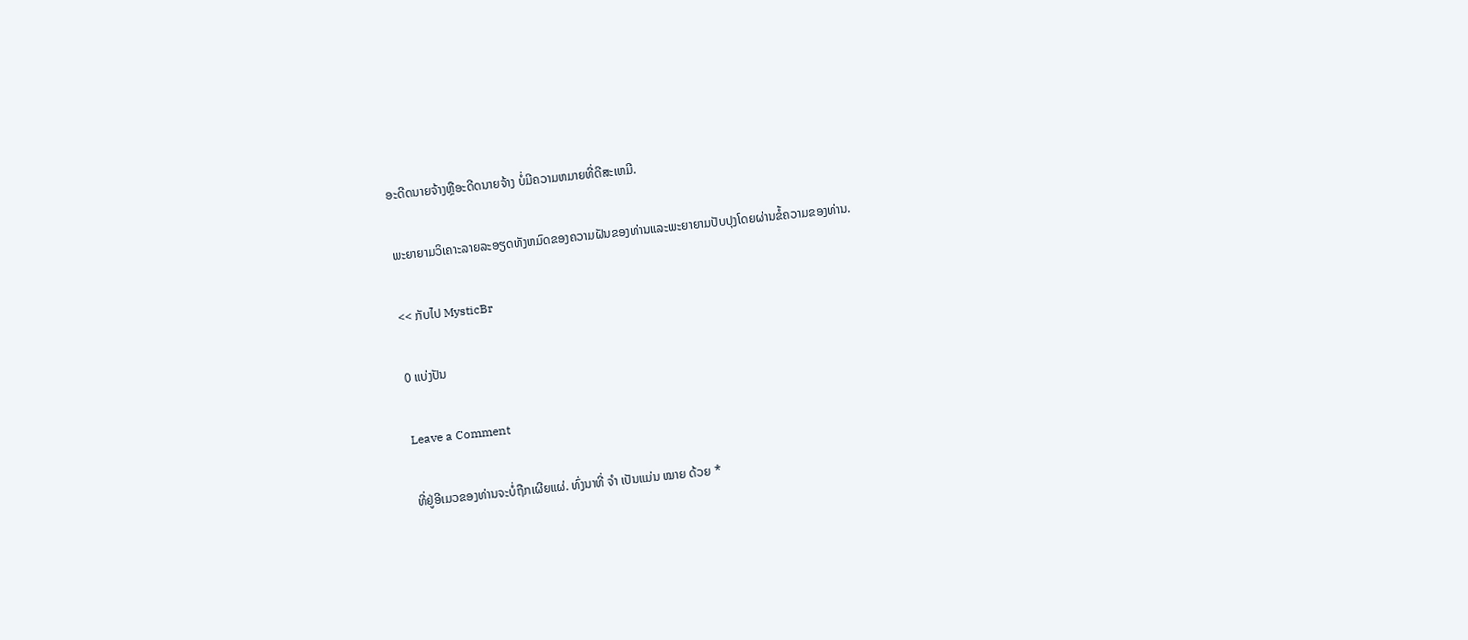ອະດີດນາຍຈ້າງຫຼືອະດີດນາຍຈ້າງ ບໍ່ມີຄວາມຫມາຍທີ່ດີສະເຫມີ.

ພະຍາຍາມວິເຄາະລາຍລະອຽດທັງຫມົດຂອງຄວາມຝັນຂອງທ່ານແລະພະຍາຍາມປັບປຸງໂດຍຜ່ານຂໍ້ຄວາມຂອງທ່ານ.

<< ກັບໄປ MysticBr

0 ແບ່ງປັນ

Leave a Comment

ທີ່ຢູ່ອີເມວຂອງທ່ານຈະບໍ່ຖືກເຜີຍແຜ່. ທົ່ງນາທີ່ ຈຳ ເປັນແມ່ນ ໝາຍ ດ້ວຍ *